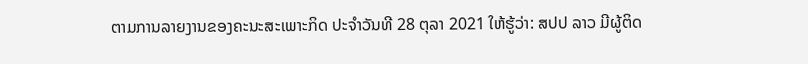ຕາມການລາຍງານຂອງຄະນະສະເພາະກິດ ປະຈຳວັນທີ 28 ຕຸລາ 2021 ໃຫ້ຮູ້ວ່າ: ສປປ ລາວ ມີຜູ້ຕິດ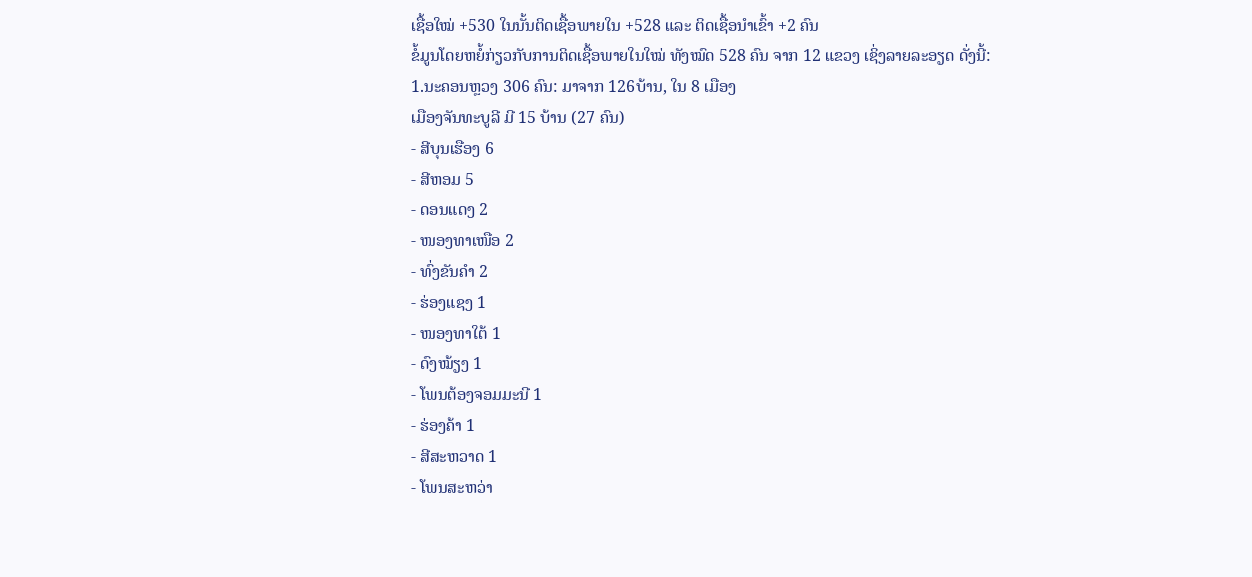ເຊື້ອໃໝ່ +530 ໃນນັ້ນຕິດເຊື້ອພາຍໃນ +528 ແລະ ຕິດເຊື້ອນຳເຂົ້າ +2 ຄົນ
ຂໍ້ມູນໂດຍຫຍໍ້ກ່ຽວກັບການຕິດເຊື້ອພາຍໃນໃໝ່ ທັງໝົດ 528 ຄົນ ຈາກ 12 ແຂວງ ເຊິ່ງລາຍລະອຽດ ດັ່ງນີ້:
1.ນະຄອນຫຼວງ 306 ຄົນ: ມາຈາກ 126ບ້ານ, ໃນ 8 ເມືອງ
ເມືອງຈັນທະບູລີ ມີ 15 ບ້ານ (27 ຄົນ)
- ສີບຸນເຮືອງ 6
- ສີຫອມ 5
- ດອນແດງ 2
- ໜອງທາເໜືອ 2
- ທົ່ງຂັນຄຳ 2
- ຮ່ອງແຊງ 1
- ໜອງທາໃຕ້ 1
- ດົງໝ້ຽງ 1
- ໂພນຕ້ອງຈອມມະນີ 1
- ຮ່ອງຄ້າ 1
- ສີສະຫວາດ 1
- ໂພນສະຫວ່າ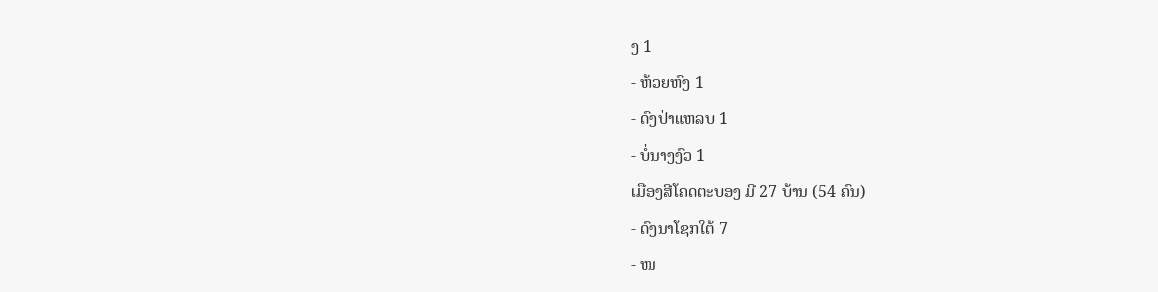ງ 1
- ຫ້ວຍຫົງ 1
- ດົງປ່າແຫລບ 1
- ບໍ່ນາງງົວ 1
ເມືອງສີໂຄດຕະບອງ ມີ 27 ບ້ານ (54 ຄົນ)
- ດົງນາໂຊກໃຕ້ 7
- ໜ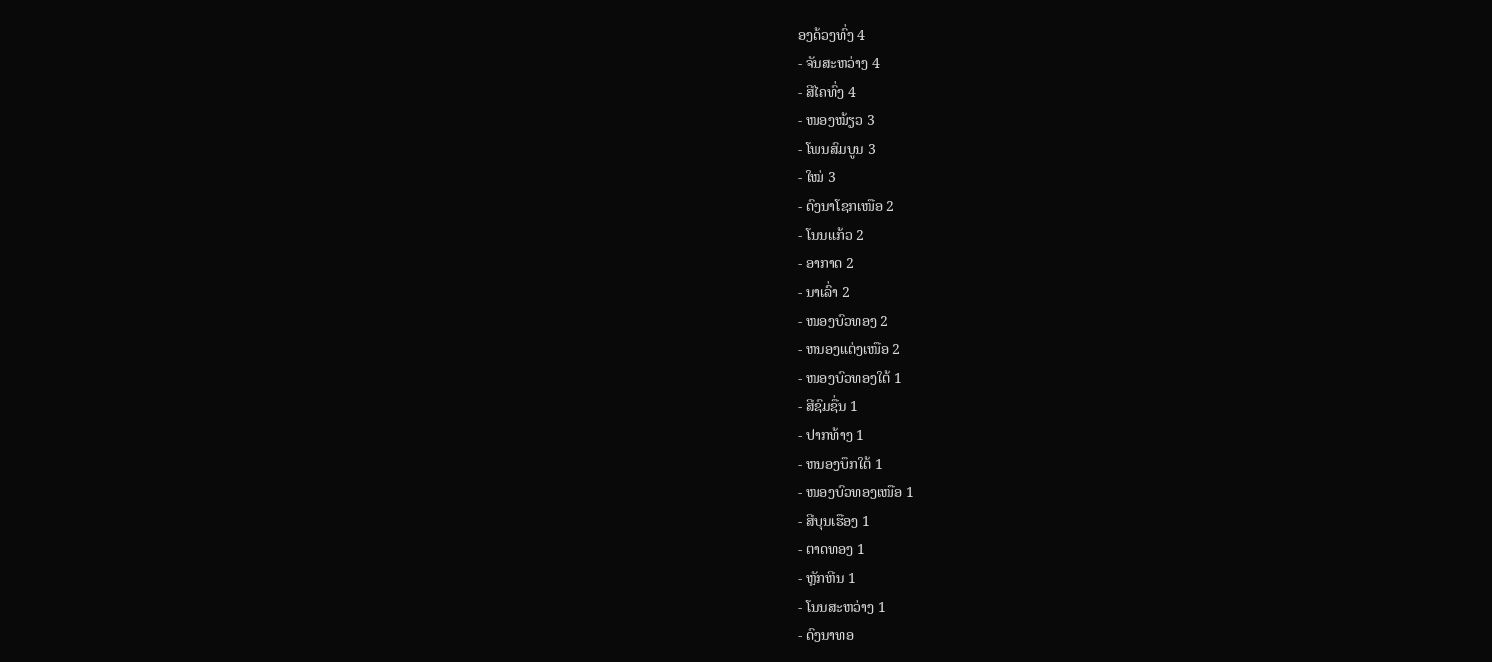ອງດ້ວງທົ່ງ 4
- ຈັນສະຫວ່າງ 4
- ສີໄຄທົ່ງ 4
- ໜອງໝ້ຽວ 3
- ໂພນສົມບູນ 3
- ໃໝ່ 3
- ດົງນາໂຊກເໜືອ 2
- ໂນນແກ້ວ 2
- ອາກາດ 2
- ນາເລົ່າ 2
- ໜອງບົວທອງ 2
- ຫນອງແຕ່ງເໜືອ 2
- ໜອງບົວທອງໃຕ້ 1
- ສີຊົມຊື່ນ 1
- ປາກທ້າງ 1
- ຫນອງບຶກໃຕ້ 1
- ໜອງບົວທອງເໜືອ 1
- ສີບຸນເຮືອງ 1
- ຕາດທອງ 1
- ຫຼັກຫີນ 1
- ໂນນສະຫວ່າງ 1
- ດົງນາທອ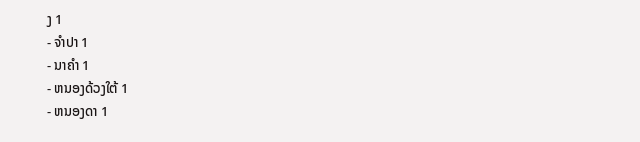ງ 1
- ຈຳປາ 1
- ນາຄໍາ 1
- ຫນອງດ້ວງໃຕ້ 1
- ຫນອງດາ 1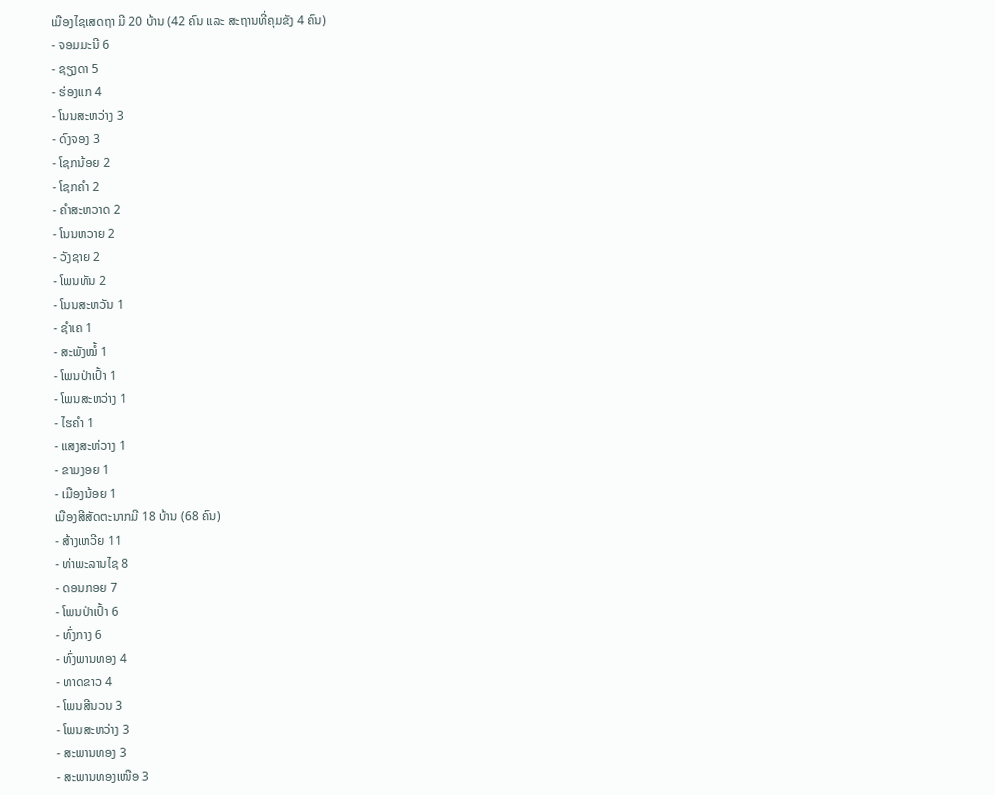ເມືອງໄຊເສດຖາ ມີ 20 ບ້ານ (42 ຄົນ ແລະ ສະຖານທີ່ຄຸມຂັງ 4 ຄົນ)
- ຈອມມະນີ 6
- ຊຽງດາ 5
- ຮ່ອງແກ 4
- ໂນນສະຫວ່າງ 3
- ດົງຈອງ 3
- ໂຊກນ້ອຍ 2
- ໂຊກຄຳ 2
- ຄຳສະຫວາດ 2
- ໂນນຫວາຍ 2
- ວັງຊາຍ 2
- ໂພນທັນ 2
- ໂນນສະຫວັນ 1
- ຊຳເຄ 1
- ສະພັງໝໍ້ 1
- ໂພນປ່າເປົ້າ 1
- ໂພນສະຫວ່າງ 1
- ໄຮຄຳ 1
- ແສງສະຫ່ວາງ 1
- ຂາມງອຍ 1
- ເມືອງນ້ອຍ 1
ເມືອງສີສັດຕະນາກມີ 18 ບ້ານ (68 ຄົນ)
- ສ້າງເຫວີຍ 11
- ທ່າພະລານໄຊ 8
- ດອນກອຍ 7
- ໂພນປ່າເປົ້າ 6
- ທົ່ງກາງ 6
- ທົ່ງພານທອງ 4
- ທາດຂາວ 4
- ໂພນສີນວນ 3
- ໂພນສະຫວ່າງ 3
- ສະພານທອງ 3
- ສະພານທອງເໜືອ 3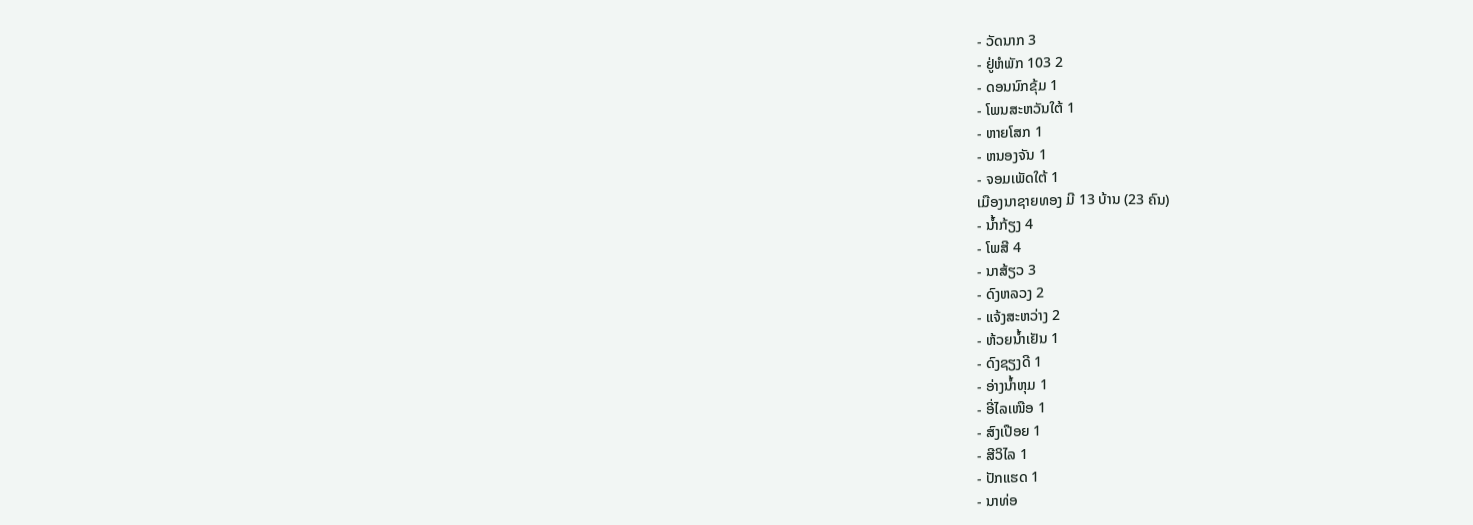- ວັດນາກ 3
- ຢູ່ຫໍພັກ 103 2
- ດອນນົກຂຸ້ມ 1
- ໂພນສະຫວັນໃຕ້ 1
- ຫາຍໂສກ 1
- ຫນອງຈັນ 1
- ຈອມເພັດໃຕ້ 1
ເມືອງນາຊາຍທອງ ມີ 13 ບ້ານ (23 ຄົນ)
- ນ້ຳກ້ຽງ 4
- ໂພສີ 4
- ນາສ້ຽວ 3
- ດົງຫລວງ 2
- ແຈ້ງສະຫວ່າງ 2
- ຫ້ວຍນ້ຳເຢັນ 1
- ດົງຊຽງດີ 1
- ອ່າງນ້ຳຫຸມ 1
- ອີ່ໄລເໜືອ 1
- ສົງເປືອຍ 1
- ສີວິໄລ 1
- ປັກແຮດ 1
- ນາທ່ອ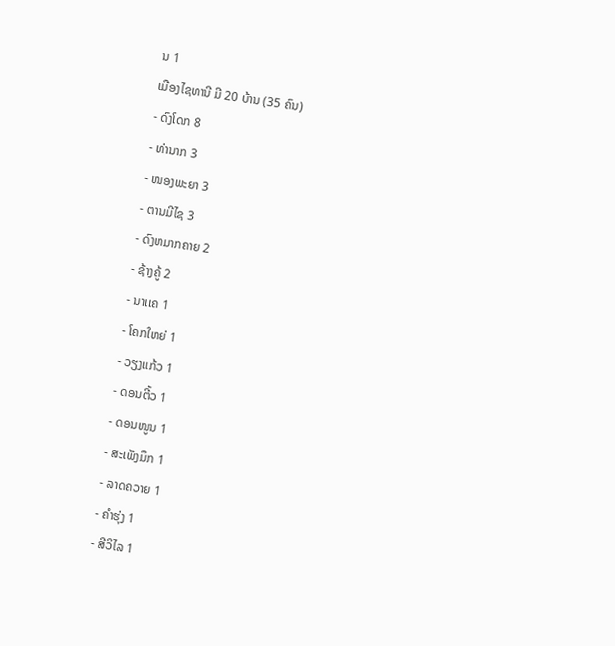ນ 1
ເມືອງໄຊທານີ ມີ 20 ບ້ານ (35 ຄົນ)
- ດົງໂດກ 8
- ທ່ານາກ 3
- ໜອງພະຍາ 3
- ຕານມີໄຊ 3
- ດົງຫມາກຄາຍ 2
- ຊ້າງຄູ້ 2
- ນາເເຄ 1
- ໂຄກໃຫຍ່ 1
- ວຽງແກ້ວ 1
- ດອນຕີ້ວ 1
- ດອນໜູນ 1
- ສະເພັງມຶກ 1
- ລາດຄວາຍ 1
- ຄຳຮຸ່ງ 1
- ສີວິໄລ 1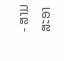- ສາມສະອາ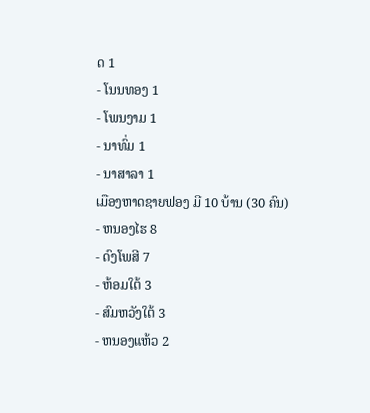ດ 1
- ໂນນທອງ 1
- ໂພນງາມ 1
- ນາທົ່ມ 1
- ນາສາລາ 1
ເມືອງຫາດຊາຍຟອງ ມີ 10 ບ້ານ (30 ຄົນ)
- ຫນອງໄຮ 8
- ດົງໂພສີ 7
- ຫ້ອມໃຕ້ 3
- ສົມຫວັງໃຕ້ 3
- ຫນອງແຫ້ວ 2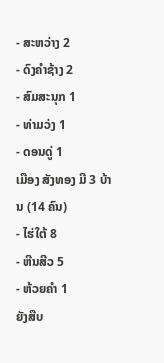- ສະຫວ່າງ 2
- ດົງຄໍາຊ້າງ 2
- ສົມສະນຸກ 1
- ທ່າມວ່ງ 1
- ດອນດູ່ 1
ເມືອງ ສັງທອງ ມີ 3 ບ້ານ (14 ຄົນ)
- ໄຮ່ໃຕ້ 8
- ຫີນສີວ 5
- ຫ້ວຍຄຳ 1
ຍັງສືບ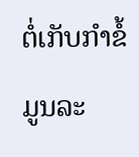ຕໍ່ເກັບກຳຂໍ້ມູນລະ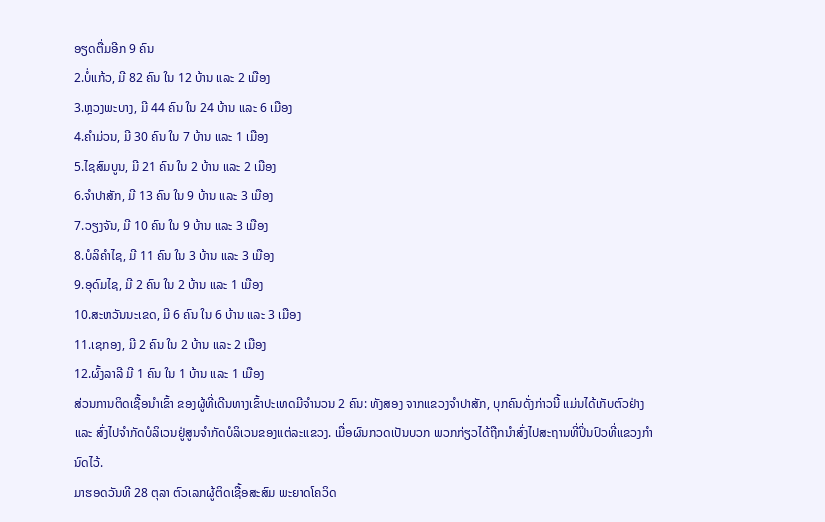ອຽດຕື່ມອີກ 9 ຄົນ
2.ບໍ່ແກ້ວ, ມີ 82 ຄົນ ໃນ 12 ບ້ານ ແລະ 2 ເມືອງ
3.ຫຼວງພະບາງ, ມີ 44 ຄົນ ໃນ 24 ບ້ານ ແລະ 6 ເມືອງ
4.ຄໍາມ່ວນ, ມີ 30 ຄົນ ໃນ 7 ບ້ານ ແລະ 1 ເມືອງ
5.ໄຊສົມບູນ, ມີ 21 ຄົນ ໃນ 2 ບ້ານ ແລະ 2 ເມືອງ
6.ຈໍາປາສັກ, ມີ 13 ຄົນ ໃນ 9 ບ້ານ ແລະ 3 ເມືອງ
7.ວຽງຈັນ, ມີ 10 ຄົນ ໃນ 9 ບ້ານ ແລະ 3 ເມືອງ
8.ບໍລິຄໍາໄຊ, ມີ 11 ຄົນ ໃນ 3 ບ້ານ ແລະ 3 ເມືອງ
9.ອຸດົມໄຊ, ມີ 2 ຄົນ ໃນ 2 ບ້ານ ແລະ 1 ເມືອງ
10.ສະຫວັນນະເຂດ, ມີ 6 ຄົນ ໃນ 6 ບ້ານ ແລະ 3 ເມືອງ
11.ເຊກອງ, ມີ 2 ຄົນ ໃນ 2 ບ້ານ ແລະ 2 ເມືອງ
12.ຜົ້ງລາລີ ມີ 1 ຄົນ ໃນ 1 ບ້ານ ແລະ 1 ເມືອງ
ສ່ວນການຕິດເຊື້ອນໍາເຂົ້າ ຂອງຜູ້ທີ່ເດີນທາງເຂົ້າປະເທດມີຈໍານວນ 2 ຄົນ: ທັງສອງ ຈາກແຂວງຈໍາປາສັກ, ບຸກຄົນດັ່ງກ່າວນີ້ ແມ່ນໄດ້ເກັບຕົວຢ່າງ ແລະ ສົ່ງໄປຈໍາກັດບໍລິເວນຢູ່ສູນຈໍາກັດບໍລິເວນຂອງແຕ່ລະແຂວງ. ເມື່ອຜົນກວດເປັນບວກ ພວກກ່ຽວໄດ້ຖືກນຳສົ່ງໄປສະຖານທີ່ປິ່ນປົວທີ່ແຂວງກໍານົດໄວ້.
ມາຮອດວັນທີ 28 ຕຸລາ ຕົວເລກຜູ້ຕິດເຊື້ອສະສົມ ພະຍາດໂຄວິດ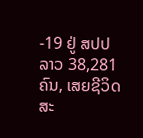-19 ຢູ່ ສປປ ລາວ 38,281 ຄົນ, ເສຍຊີວິດສະ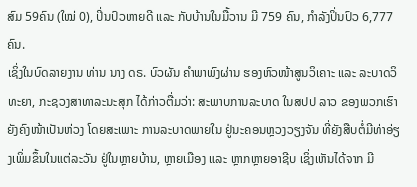ສົມ 59ຄົນ (ໃໝ່ 0), ປິ່ນປົວຫາຍດີ ແລະ ກັບບ້ານໃນມື້ວານ ມີ 759 ຄົນ, ກໍາລັງປິ່ນປົວ 6,777 ຄົນ.
ເຊິ່ງໃນບົດລາຍງານ ທ່ານ ນາງ ດຣ. ບົວຜັນ ຄຳພາພົງຜ່ານ ຮອງຫົວໜ້າສູນວິເຄາະ ແລະ ລະບາດວິທະຍາ, ກະຊວງສາທາລະນະສຸກ ໄດ້ກ່າວຕື່ມວ່າ: ສະພາບການລະບາດ ໃນສປປ ລາວ ຂອງພວກເຮົາ ຍັງຄົງໜ້າເປັນຫ່ວງ ໂດຍສະເພາະ ການລະບາດພາຍໃນ ຢູ່ນະຄອນຫຼວງວຽງຈັນ ທີ່ຍັງສືບຕໍ່ມີທ່າອ່ຽງເພິ່ມຂຶ້ນໃນແຕ່ລະວັນ ຢູ່ໃນຫຼາຍບ້ານ, ຫຼາຍເມືອງ ແລະ ຫຼາກຫຼາຍອາຊີບ ເຊິ່ງເຫັນໄດ້ຈາກ ມີ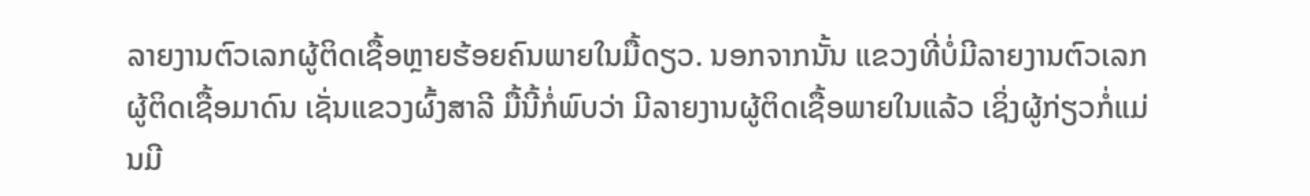ລາຍງານຕົວເລກຜູ້ຕິດເຊື້ອຫຼາຍຮ້ອຍຄົນພາຍໃນມື້ດຽວ. ນອກຈາກນັ້ນ ແຂວງທີ່ບໍ່ມີລາຍງານຕົວເລກຜູ້ຕິດເຊື້ອມາດົນ ເຊັ່ນແຂວງຜົ້ງສາລີ ມື້ນີ້ກໍ່ພົບວ່າ ມີລາຍງານຜູ້ຕິດເຊື້ອພາຍໃນແລ້ວ ເຊິ່ງຜູ້ກ່ຽວກໍ່ແມ່ນມີ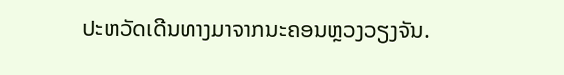ປະຫວັດເດີນທາງມາຈາກນະຄອນຫຼວງວຽງຈັນ.